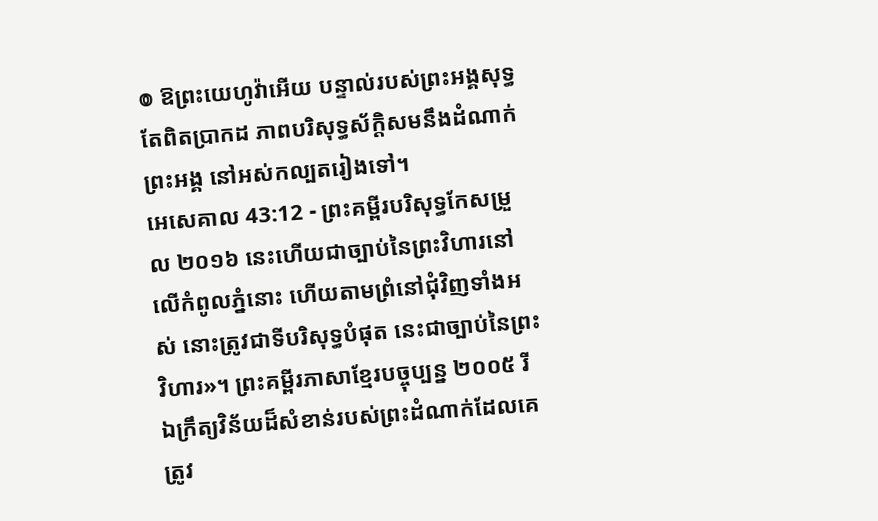៙ ឱព្រះយេហូវ៉ាអើយ បន្ទាល់របស់ព្រះអង្គសុទ្ធតែពិតប្រាកដ ភាពបរិសុទ្ធស័ក្ដិសមនឹងដំណាក់ព្រះអង្គ នៅអស់កល្បតរៀងទៅ។
អេសេគាល 43:12 - ព្រះគម្ពីរបរិសុទ្ធកែសម្រួល ២០១៦ នេះហើយជាច្បាប់នៃព្រះវិហារនៅលើកំពូលភ្នំនោះ ហើយតាមព្រំនៅជុំវិញទាំងអស់ នោះត្រូវជាទីបរិសុទ្ធបំផុត នេះជាច្បាប់នៃព្រះវិហារ»។ ព្រះគម្ពីរភាសាខ្មែរបច្ចុប្បន្ន ២០០៥ រីឯក្រឹត្យវិន័យដ៏សំខាន់របស់ព្រះដំណាក់ដែលគេត្រូវ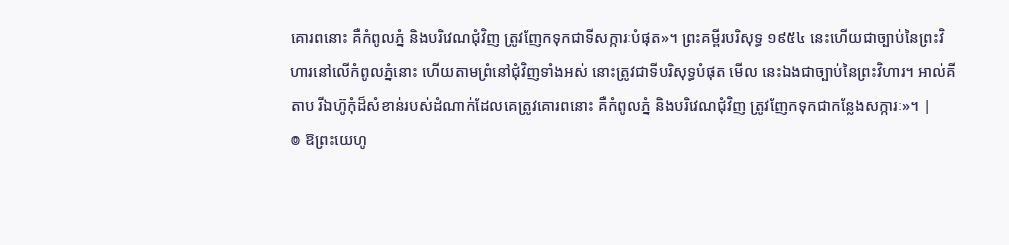គោរពនោះ គឺកំពូលភ្នំ និងបរិវេណជុំវិញ ត្រូវញែកទុកជាទីសក្ការៈបំផុត»។ ព្រះគម្ពីរបរិសុទ្ធ ១៩៥៤ នេះហើយជាច្បាប់នៃព្រះវិហារនៅលើកំពូលភ្នំនោះ ហើយតាមព្រំនៅជុំវិញទាំងអស់ នោះត្រូវជាទីបរិសុទ្ធបំផុត មើល នេះឯងជាច្បាប់នៃព្រះវិហារ។ អាល់គីតាប រីឯហ៊ូកុំដ៏សំខាន់របស់ដំណាក់ដែលគេត្រូវគោរពនោះ គឺកំពូលភ្នំ និងបរិវេណជុំវិញ ត្រូវញែកទុកជាកន្លែងសក្ការៈ»។ |
៙ ឱព្រះយេហូ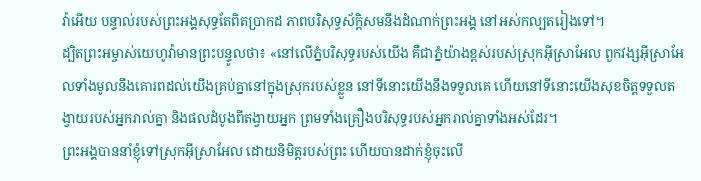វ៉ាអើយ បន្ទាល់របស់ព្រះអង្គសុទ្ធតែពិតប្រាកដ ភាពបរិសុទ្ធស័ក្ដិសមនឹងដំណាក់ព្រះអង្គ នៅអស់កល្បតរៀងទៅ។
ដ្បិតព្រះអម្ចាស់យេហូវ៉ាមានព្រះបន្ទូលថា៖ «នៅលើភ្នំបរិសុទ្ធរបស់យើង គឺជាភ្នំយ៉ាងខ្ពស់របស់ស្រុកអ៊ីស្រាអែល ពួកវង្សអ៊ីស្រាអែលទាំងមូលនឹងគោរពដល់យើងគ្រប់គ្នានៅក្នុងស្រុករបស់ខ្លួន នៅទីនោះយើងនឹងទទួលគេ ហើយនៅទីនោះយើងសុខចិត្តទទួលតង្វាយរបស់អ្នករាល់គ្នា និងផលដំបូងពីតង្វាយអ្នក ព្រមទាំងគ្រឿងបរិសុទ្ធរបស់អ្នករាល់គ្នាទាំងអស់ដែរ។
ព្រះអង្គបាននាំខ្ញុំទៅស្រុកអ៊ីស្រាអែល ដោយនិមិត្តរបស់ព្រះ ហើយបានដាក់ខ្ញុំចុះលើ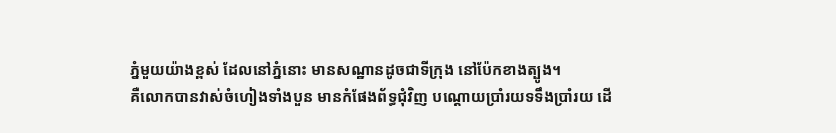ភ្នំមួយយ៉ាងខ្ពស់ ដែលនៅភ្នំនោះ មានសណ្ឋានដូចជាទីក្រុង នៅប៉ែកខាងត្បូង។
គឺលោកបានវាស់ចំហៀងទាំងបួន មានកំផែងព័ទ្ធជុំវិញ បណ្តោយប្រាំរយទទឹងប្រាំរយ ដើ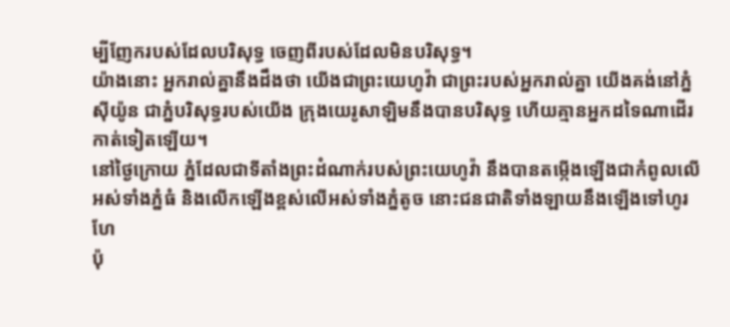ម្បីញែករបស់ដែលបរិសុទ្ធ ចេញពីរបស់ដែលមិនបរិសុទ្ធ។
យ៉ាងនោះ អ្នករាល់គ្នានឹងដឹងថា យើងជាព្រះយេហូវ៉ា ជាព្រះរបស់អ្នករាល់គ្នា យើងគង់នៅភ្នំស៊ីយ៉ូន ជាភ្នំបរិសុទ្ធរបស់យើង ក្រុងយេរូសាឡិមនឹងបានបរិសុទ្ធ ហើយគ្មានអ្នកដទៃណាដើរកាត់ទៀតឡើយ។
នៅថ្ងៃក្រោយ ភ្នំដែលជាទីតាំងព្រះដំណាក់របស់ព្រះយេហូវ៉ា នឹងបានតម្កើងឡើងជាកំពូលលើអស់ទាំងភ្នំធំ និងលើកឡើងខ្ពស់លើអស់ទាំងភ្នំតូច នោះជនជាតិទាំងឡាយនឹងឡើងទៅហូរហែ
ប៉ុ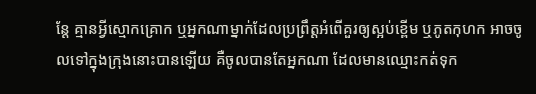ន្តែ គ្មានអ្វីស្មោកគ្រោក ឬអ្នកណាម្នាក់ដែលប្រព្រឹត្តអំពើគួរឲ្យស្អប់ខ្ពើម ឬភូតកុហក អាចចូលទៅក្នុងក្រុងនោះបានឡើយ គឺចូលបានតែអ្នកណា ដែលមានឈ្មោះកត់ទុក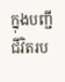ក្នុងបញ្ជីជីវិតរប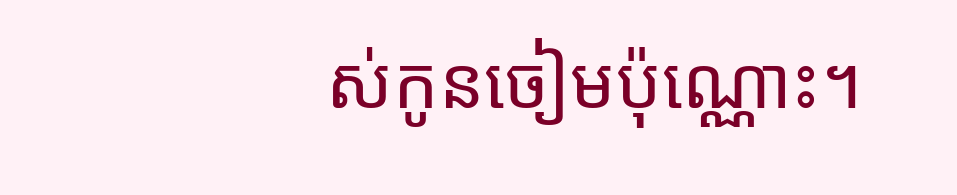ស់កូនចៀមប៉ុណ្ណោះ។